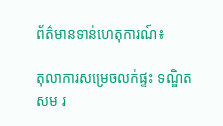ព័ត៌មានទាន់ហេតុការណ៍៖

តុលាការសម្រេចលក់ផ្ទះ ទណ្ឌិត សម រ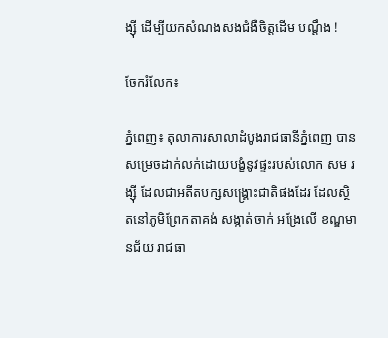ង្ស៊ី ដើម្បីយកសំណងសងជំងឺចិត្តដើម បណ្ដឹង !

ចែករំលែក៖

ភ្នំពេញ៖ តុលាការសាលាដំបូងរាជធានីភ្នំពេញ បានសម្រេចដាក់លក់ដោយបង្ខំនូវផ្ទះរបស់លោក សម រង្ស៊ី ដែលជាអតីតបក្សសង្គ្រោះជាតិផងដែរ ដែលស្ថិតនៅភូមិព្រែកតាគង់ សង្កាត់ចាក់ អង្រែលើ ខណ្ឌមានជ័យ រាជធា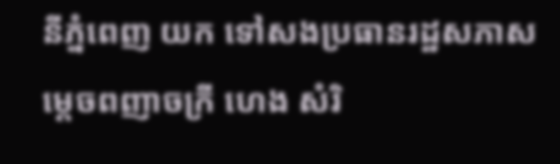នីភ្នំពេញ យក ទៅសងប្រធានរដ្ឋសភាសម្តេចពញាចក្រី ហេង សំរិ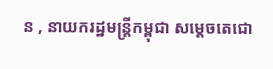ន , នាយករដ្ឋមន្ត្រីកម្ពុជា សម្តេចតេជោ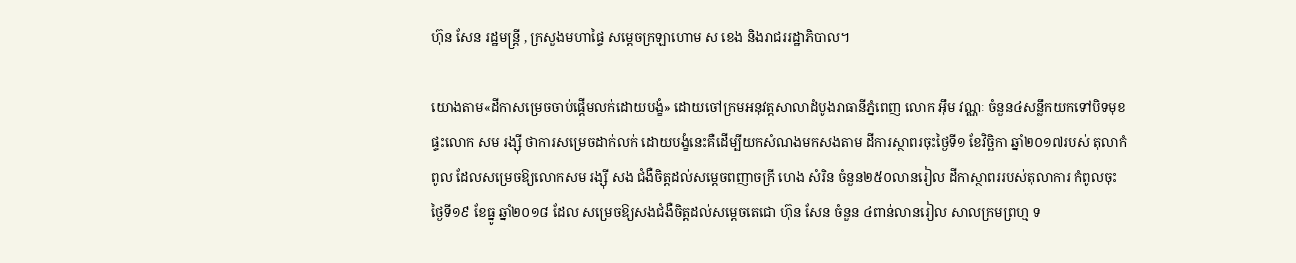ហ៊ុន សែន រដ្ឋមន្ត្រី , ក្រសួងមហាផ្ទៃ សម្ដេចក្រឡាហោម ស ខេង និងរាជររដ្ឋាភិបាល។

យោងតាម«ដីកាសម្រេចចាប់ផ្តើមលក់ដោយបង្ខំ» ដោយចៅក្រមអនុវត្តសាលាដំបូងរាធានីភ្នំពេញ លោក អ៊ឹម វណ្ណៈ ចំនួន៤សន្លឹកយកទៅបិទមុខ ផ្ទះលោក សម រង្ស៊ី ថាការសម្រេចដាក់លក់ ដោយបង្ខំនេះគឺដើម្បីយកសំណងមកសងតាម ដីការស្ថាពរចុះថ្ងៃទី១ ខែវិច្ឆិកា ឆ្នាំ២០១៧របស់ តុលាកំពូល ដែលសម្រេចឱ្យលោកសម រង្ស៊ី សង ជំងឺចិត្តដល់សម្តេចពញាចក្រី ហេង សំរិន ចំនួន២៥០លានរៀល ដីកាស្ថាពររបស់តុលាការ កំពូលចុះថ្ងៃទី១៩ ខែធ្នូ ឆ្នាំ២០១៨ ដែល សម្រេចឱ្យសងជំងឺចិត្តដល់សម្តេចតេជោ ហ៊ុន សែន ចំនួន ៤ពាន់លានរៀល សាលក្រមព្រហ្ម ទ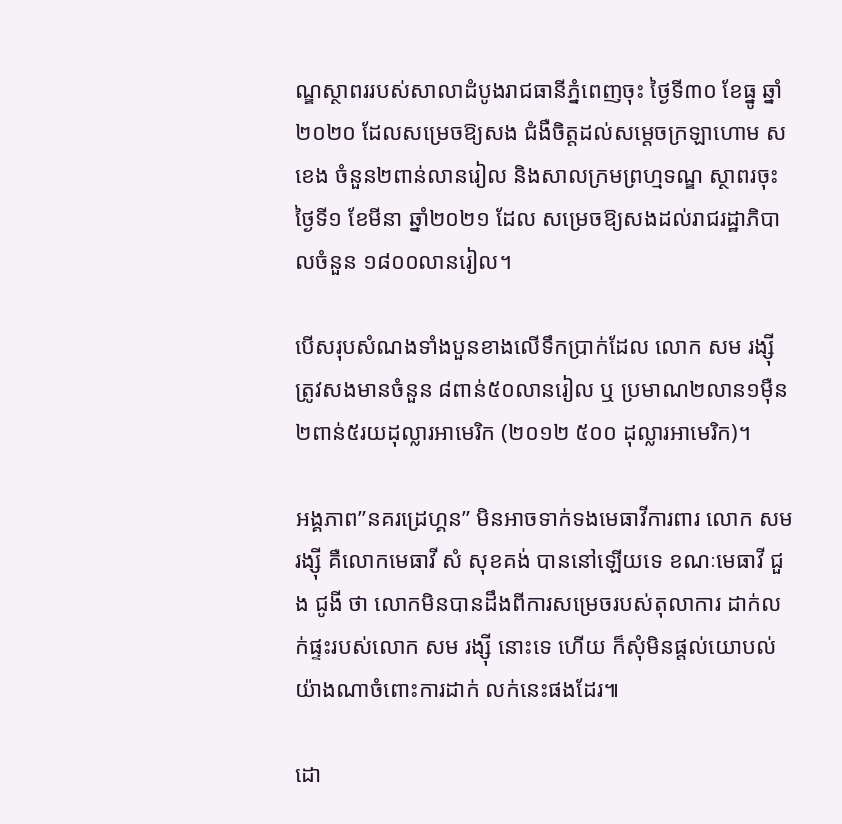ណ្ឌស្ថាពររបស់សាលាដំបូងរាជធានីភ្នំពេញចុះ ថ្ងៃទី៣០ ខែធ្នូ ឆ្នាំ២០២០ ដែលសម្រេចឱ្យសង ជំងឺចិត្តដល់សម្តេចក្រឡាហោម ស ខេង ចំនួន២ពាន់លានរៀល និងសាលក្រមព្រហ្មទណ្ឌ ស្ថាពរចុះថ្ងៃទី១ ខែមីនា ឆ្នាំ២០២១ ដែល សម្រេចឱ្យសងដល់រាជរដ្ឋាភិបាលចំនួន ១៨០០លានរៀល។

បើសរុបសំណងទាំងបួនខាងលើទឹកប្រាក់ដែល លោក សម រង្ស៊ី ត្រូវសងមានចំនួន ៨ពាន់៥០លានរៀល ឬ ប្រមាណ២លាន១ម៉ឺន២ពាន់៥រយដុល្លារអាមេរិក (២០១២ ៥០០ ដុល្លារអាមេរិក)។

អង្គភាព”នគរដ្រេហ្គន” មិនអាចទាក់ទងមេធាវីការពារ លោក សម រង្ស៊ី គឺលោកមេធាវី សំ សុខគង់ បាននៅឡើយទេ ខណៈមេធាវី ជួង ជូងី ថា លោកមិនបានដឹងពីការសម្រេចរបស់តុលាការ ដាក់លក់ផ្ទះរបស់លោក សម រង្ស៊ី នោះទេ ហើយ ក៏សុំមិនផ្តល់យោបល់យ៉ាងណាចំពោះការដាក់ លក់នេះផងដែរ៕

ដោ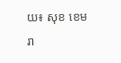យ៖ សុខ ខេមរា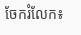ចែករំលែក៖